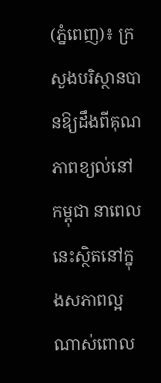(ភ្នំពេញ)៖ ក្រសួងបរិស្ថានបានឱ្យដឹងពីគុណភាពខ្យល់នៅកម្ពុជា នាពេលនេះស្ថិតនៅក្នុងសភាពល្អណាស់ពោល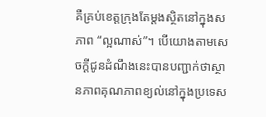គឺគ្រប់ខេត្តក្រុងតែម្តងស្ថិតនៅក្នុងសភាព “ល្អណាស់”។ បើយោងតាមសេចក្តីជូនដំណឹងនេះបានបញ្ជាក់ថាស្ថានភាពគុណភាពខ្យល់នៅក្នុងប្រទេស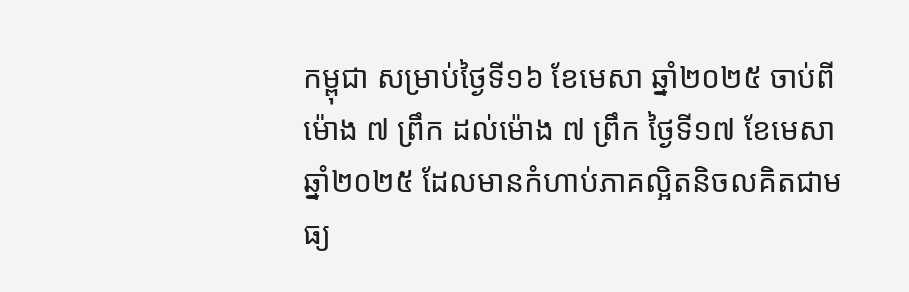កម្ពុជា សម្រាប់ថ្ងៃទី១៦ ខែមេសា ឆ្នាំ២០២៥ ចាប់ពីម៉ោង ៧ ព្រឹក ដល់ម៉ោង ៧ ព្រឹក ថ្ងៃទី១៧ ខែមេសា ឆ្នាំ២០២៥ ដែលមានកំហាប់ភាគល្អិតនិចលគិតជាមធ្យ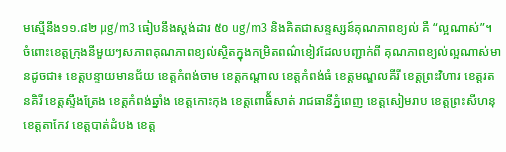មស្មើនឹង១១.៨២ µg/m3 ធៀបនឹងស្តង់ដារ ៥០ ug/m3 និងគិតជាសន្ទស្សន៍គុណភាពខ្យល់ គឺ “ល្អណាស់”។ ចំពោះខេត្តក្រុងនីមួយៗសភាពគុណភាពខ្យល់ស្ថិតក្នុងកម្រិតពណ៌ខៀវដែលបញ្ជាក់ពី គុណភាពខ្យល់ល្អណាស់មានដូចជា៖ ខេត្តបន្ទាយមានជ័យ ខេត្តកំពង់ចាម ខេត្តកណ្តាល ខេត្តកំពង់ធំ ខេត្តមណ្ឌលគីរី ខេត្តព្រះវិហារ ខេត្តរតនគិរី ខេត្តស្ទឹងត្រែង ខេត្តកំពង់ឆ្នាំង ខេត្តកោះកុង ខេត្តពោធិ័សាត់ រាជធានីភ្នំពេញ ខេត្តសៀមរាប ខេត្តព្រះសីហនុ ខេត្តតាកែវ ខេត្តបាត់ដំបង ខេត្ត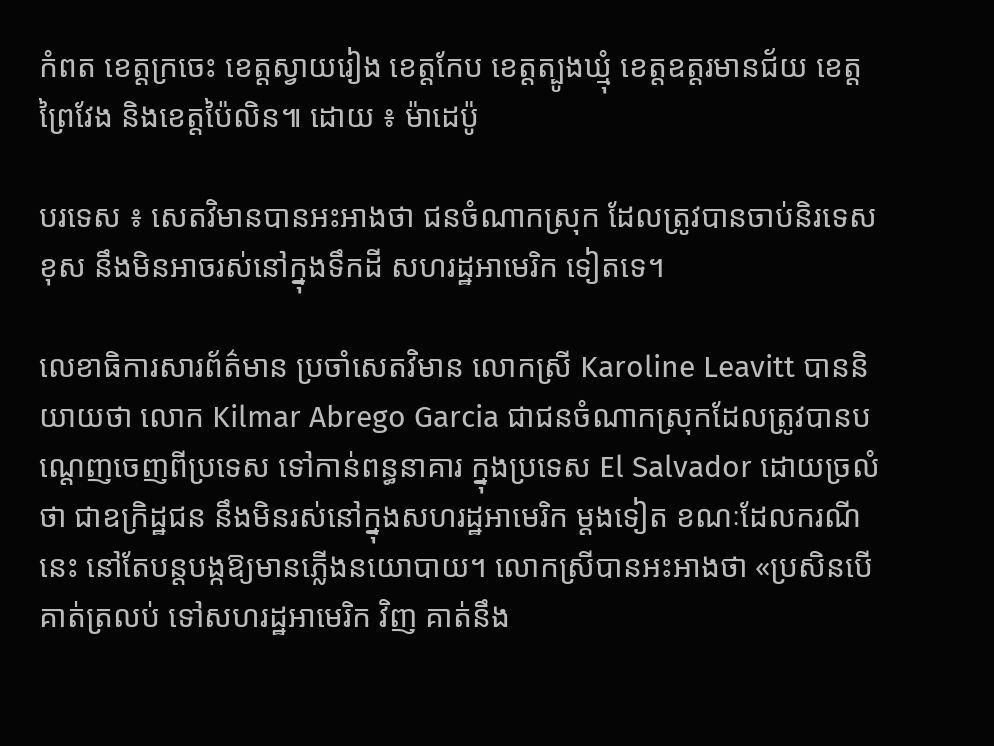កំពត ខេត្តក្រចេះ ខេត្តស្វាយរៀង ខេត្តកែប ខេត្តត្បូងឃ្មុំ ខេត្តឧត្តរមានជ័យ ខេត្តព្រៃវែង និងខេត្តប៉ៃលិន៕ ដោយ ៖ ម៉ាដេប៉ូ

បរទេស ៖ សេតវិមានបានអះអាងថា ជនចំណាកស្រុក ដែលត្រូវបានចាប់និរទេសខុស នឹងមិនអាចរស់នៅក្នុងទឹកដី សហរដ្ឋអាមេរិក ទៀតទេ។

លេខាធិការសារព័ត៌មាន ប្រចាំសេតវិមាន លោកស្រី Karoline Leavitt បាននិយាយថា លោក Kilmar Abrego Garcia ជាជនចំណាកស្រុកដែលត្រូវបានបណ្តេញចេញពីប្រទេស ទៅកាន់ពន្ធនាគារ ក្នុងប្រទេស El Salvador ដោយច្រលំថា ជាឧក្រិដ្ឋជន នឹងមិនរស់នៅក្នុងសហរដ្ឋអាមេរិក ម្តងទៀត ខណៈដែលករណីនេះ នៅតែបន្តបង្កឱ្យមានភ្លើងនយោបាយ។ លោកស្រីបានអះអាងថា «ប្រសិនបើគាត់ត្រលប់ ទៅសហរដ្ឋអាមេរិក វិញ គាត់នឹង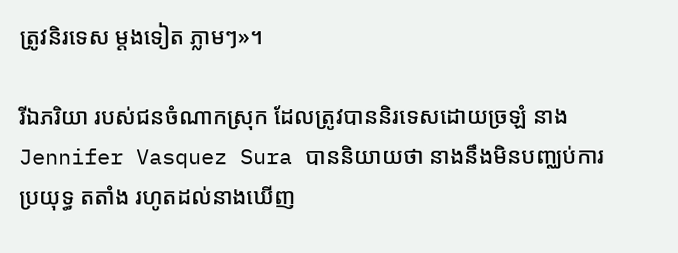ត្រូវនិរទេស ម្តងទៀត ភ្លាមៗ»។

រីឯភរិយា របស់ជនចំណាកស្រុក ដែលត្រូវបាននិរទេសដោយច្រឡំ នាង Jennifer Vasquez Sura បាននិយាយថា នាងនឹងមិនបញ្ឈប់ការប្រយុទ្ធ តតាំង រហូតដល់នាងឃើញ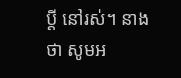ប្តី នៅរស់។ នាងថា សូមអ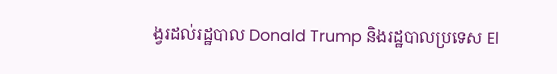ង្វរដល់រដ្ឋបាល Donald Trump និងរដ្ឋបាលប្រទេស El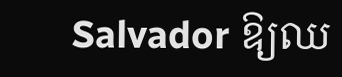Salvador ឱ្យឈ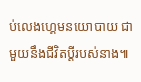ប់លេងហ្គេមនយោបាយ ជាមួយនឹងជីវិតប្តីរបស់នាង៕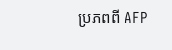ប្រភពពី AFP